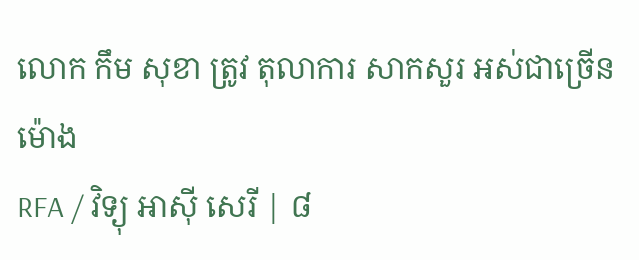លោក កឹម សុខា ត្រូវ តុលាការ សាកសួរ អស់ជាច្រើនម៉ោង
RFA / វិទ្យុ អាស៊ី សេរី | ៨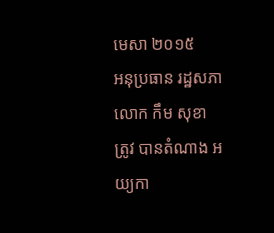មេសា ២០១៥
អនុប្រធាន រដ្ឋសភា លោក កឹម សុខា
ត្រូវ បានតំណាង អយ្យកា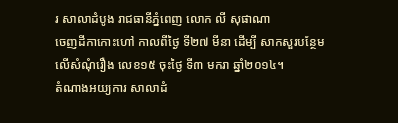រ សាលាដំបូង រាជធានីភ្នំពេញ លោក លី សុផាណា
ចេញដីកាកោះហៅ កាលពីថ្ងៃ ទី២៧ មីនា ដើម្បី សាកសួរបន្ថែម
លើសំណុំរឿង លេខ១៥ ចុះថ្ងៃ ទី៣ មករា ឆ្នាំ២០១៤។
តំណាងអយ្យការ សាលាដំ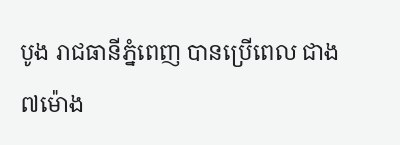បូង រាជធានីភ្នំពេញ បានប្រើពេល ជាង៧ម៉ោង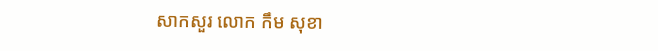សាកសួរ លោក កឹម សុខា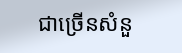ជាច្រើនសំនួ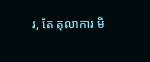រ, តែ តុលាការ មិ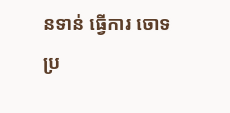នទាន់ ធ្វើការ ចោទប្រ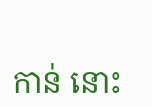កាន់ នោះ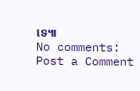ទេ៕
No comments:
Post a Comment